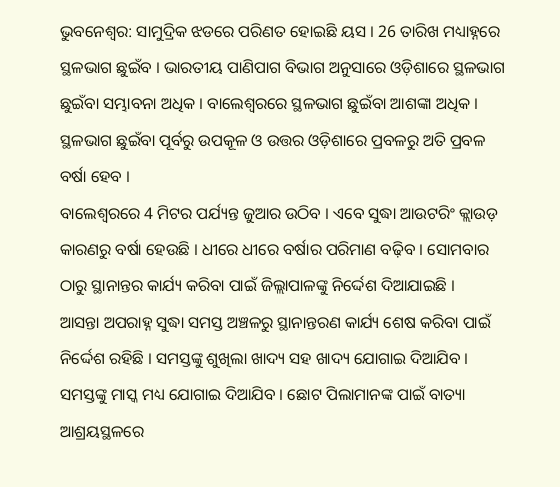ଭୁବନେଶ୍ବର: ସାମୁଦ୍ରିକ ଝଡରେ ପରିଣତ ହୋଇଛି ୟସ । 26 ତାରିଖ ମଧ୍ୟାହ୍ନରେ ସ୍ଥଳଭାଗ ଛୁଇଁବ । ଭାରତୀୟ ପାଣିପାଗ ବିଭାଗ ଅନୁସାରେ ଓଡ଼ିଶାରେ ସ୍ଥଳଭାଗ ଛୁଇଁବା ସମ୍ଭାବନା ଅଧିକ । ବାଲେଶ୍ବରରେ ସ୍ଥଳଭାଗ ଛୁଇଁବା ଆଶଙ୍କା ଅଧିକ । ସ୍ଥଳଭାଗ ଛୁଇଁବା ପୂର୍ବରୁ ଉପକୂଳ ଓ ଉତ୍ତର ଓଡ଼ିଶାରେ ପ୍ରବଳରୁ ଅତି ପ୍ରବଳ ବର୍ଷା ହେବ ।
ବାଲେଶ୍ବରରେ 4 ମିଟର ପର୍ଯ୍ୟନ୍ତ ଜୁଆର ଉଠିବ । ଏବେ ସୁଦ୍ଧା ଆଉଟରିଂ କ୍ଲାଉଡ଼ କାରଣରୁ ବର୍ଷା ହେଉଛି । ଧୀରେ ଧୀରେ ବର୍ଷାର ପରିମାଣ ବଢ଼ିବ । ସୋମବାର ଠାରୁ ସ୍ଥାନାନ୍ତର କାର୍ଯ୍ୟ କରିବା ପାଇଁ ଜିଲ୍ଲାପାଳଙ୍କୁ ନିର୍ଦ୍ଦେଶ ଦିଆଯାଇଛି ।
ଆସନ୍ତା ଅପରାହ୍ନ ସୁଦ୍ଧା ସମସ୍ତ ଅଞ୍ଚଳରୁ ସ୍ଥାନାନ୍ତରଣ କାର୍ଯ୍ୟ ଶେଷ କରିବା ପାଇଁ ନିର୍ଦ୍ଦେଶ ରହିଛି । ସମସ୍ତଙ୍କୁ ଶୁଖିଲା ଖାଦ୍ୟ ସହ ଖାଦ୍ୟ ଯୋଗାଇ ଦିଆଯିବ । ସମସ୍ତଙ୍କୁ ମାସ୍କ ମଧ୍ୟ ଯୋଗାଇ ଦିଆଯିବ । ଛୋଟ ପିଲାମାନଙ୍କ ପାଇଁ ବାତ୍ୟା ଆଶ୍ରୟସ୍ଥଳରେ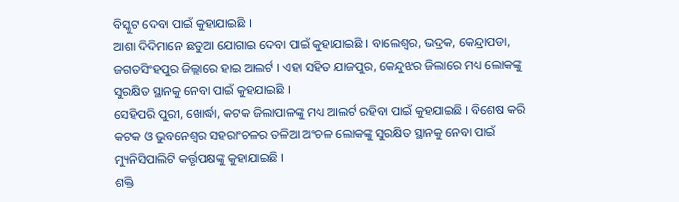ବିସ୍କୁଟ ଦେବା ପାଇଁ କୁହାଯାଇଛି ।
ଆଶା ଦିଦିମାନେ ଛତୁଆ ଯୋଗାଇ ଦେବା ପାଇଁ କୁହାଯାଇଛି । ବାଲେଶ୍ବର, ଭଦ୍ରକ, କେନ୍ଦ୍ରାପଡା, ଜଗତସିଂହପୁର ଜିଲ୍ଲାରେ ହାଇ ଆଲର୍ଟ । ଏହା ସହିତ ଯାଜପୁର, କେନ୍ଦୁଝର ଜିଲାରେ ମଧ୍ୟ ଲୋକଙ୍କୁ ସୁରକ୍ଷିତ ସ୍ଥାନକୁ ନେବା ପାଇଁ କୁହଯାଇଛି ।
ସେହିପରି ପୁରୀ, ଖୋର୍ଦ୍ଧା, କଟକ ଜିଲାପାଳଙ୍କୁ ମଧ୍ୟ ଆଲର୍ଟ ରହିବା ପାଇଁ କୁହଯାଇଛି । ବିଶେଷ କରି କଟକ ଓ ଭୁବନେଶ୍ୱର ସହରାଂଚଳର ତଳିଆ ଅଂଚଳ ଲୋକଙ୍କୁ ସୁରକ୍ଷିତ ସ୍ଥାନକୁ ନେବା ପାଇଁ ମ୍ୟୁନିସିପାଲିଟି କର୍ତ୍ତୃପକ୍ଷଙ୍କୁ କୁହାଯାଇଛି ।
ଶକ୍ତି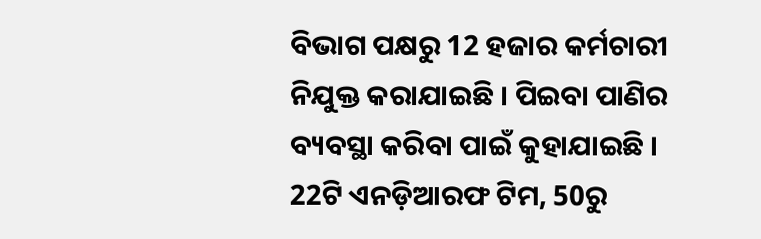ବିଭାଗ ପକ୍ଷରୁ 12 ହଜାର କର୍ମଚାରୀ ନିଯୁକ୍ତ କରାଯାଇଛି । ପିଇବା ପାଣିର ବ୍ୟବସ୍ଥା କରିବା ପାଇଁ କୁହାଯାଇଛି । 22ଟି ଏନଡ଼ିଆରଫ ଟିମ, 50ରୁ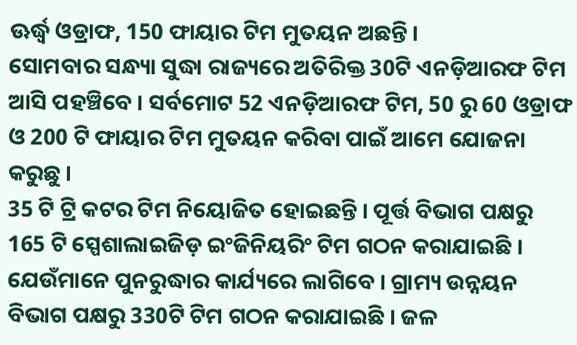ଊର୍ଦ୍ଧ୍ବ ଓଡ୍ରାଫ, 150 ଫାୟାର ଟିମ ମୁତୟନ ଅଛନ୍ତି ।
ସୋମବାର ସନ୍ଧ୍ୟା ସୁଦ୍ଧା ରାଜ୍ୟରେ ଅତିରିକ୍ତ 30ଟି ଏନଡ଼ିଆରଫ ଟିମ ଆସି ପହଞ୍ଚିବେ । ସର୍ବମୋଟ 52 ଏନଡ଼ିଆରଫ ଟିମ, 50 ରୁ 60 ଓଡ୍ରାଫ ଓ 200 ଟି ଫାୟାର ଟିମ ମୁତୟନ କରିବା ପାଇଁ ଆମେ ଯୋଜନା କରୁଛୁ ।
35 ଟି ଟ୍ରି କଟର ଟିମ ନିୟୋଜିତ ହୋଇଛନ୍ତି । ପୂର୍ତ୍ତ ବିଭାଗ ପକ୍ଷରୁ 165 ଟି ସ୍ପେଶାଲାଇଜିଡ଼ ଇଂଜିନିୟରିଂ ଟିମ ଗଠନ କରାଯାଇଛି । ଯେଉଁମାନେ ପୁନରୁଦ୍ଧାର କାର୍ଯ୍ୟରେ ଲାଗିବେ । ଗ୍ରାମ୍ୟ ଉନ୍ନୟନ ବିଭାଗ ପକ୍ଷରୁ 330ଟି ଟିମ ଗଠନ କରାଯାଇଛି । ଜଳ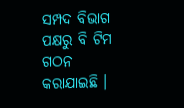ସମ୍ପଦ ବିଭାଗ ପକ୍ଷରୁ ବି ଟିମ ଗଠନ କରାଯାଇଛି ।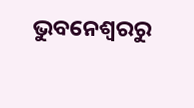ଭୁବନେଶ୍ବରରୁ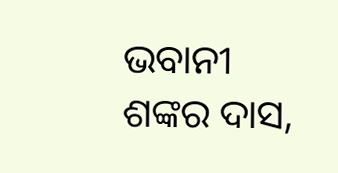ଭବାନୀ ଶଙ୍କର ଦାସ,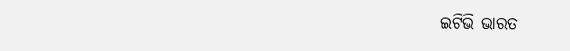ଇଟିଭି ଭାରତ